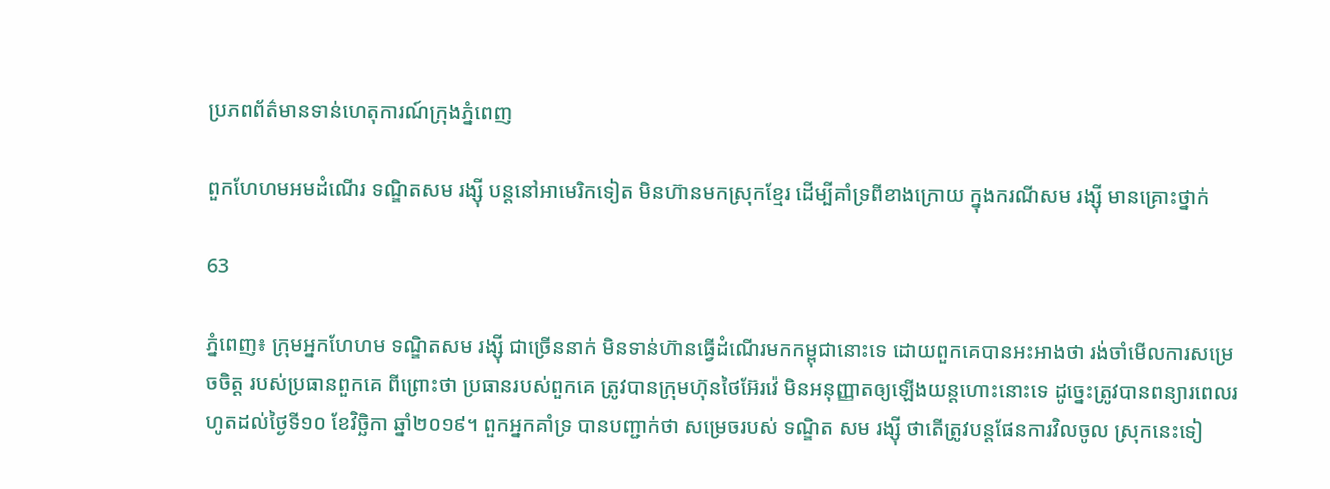ប្រភពព័ត៌មានទាន់ហេតុការណ៍ក្រុងភ្នំពេញ

ពួកហែហមអមដំណើរ ទណ្ឌិតសម រង្ស៊ី បន្តនៅអាមេរិកទៀត មិនហ៊ានមកស្រុកខ្មែរ ដើម្បីគាំទ្រពីខាងក្រោយ ក្នុងករណីសម រង្ស៊ី មានគ្រោះថ្នាក់

63

ភ្នំពេញ៖ ក្រុមអ្នកហែហម ទណ្ឌិតសម រង្ស៊ី ជាច្រើននាក់ មិនទាន់ហ៊ានធ្វើដំណើរមកកម្ពុជានោះទេ ដោយពួកគេបានអះអាងថា រង់ចាំមើលការសម្រេចចិត្ត របស់ប្រធានពួកគេ ពីព្រោះថា ប្រធានរបស់ពួកគេ ត្រូវបានក្រុមហ៊ុនថៃអ៊ែរវ៉េ មិនអនុញ្ញាតឲ្យឡើងយន្តហោះនោះទេ ដូច្នេះត្រូវបានពន្យារពេលរហូតដល់ថ្ងៃទី១០ ខែវិច្ឆិកា ឆ្នាំ២០១៩។ ពួកអ្នកគាំទ្រ បានបញ្ជាក់ថា សម្រេចរបស់ ទណ្ឌិត សម រង្ស៊ី ថាតើត្រូវបន្តផែនការវិលចូល ស្រុកនេះទៀ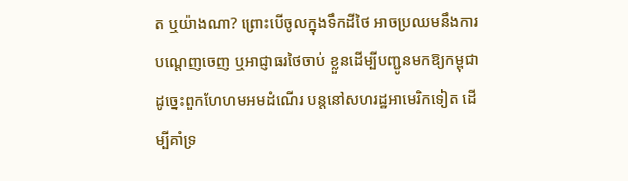ត ឬយ៉ាងណា? ព្រោះបើចូលក្នុងទឹកដីថៃ អាចប្រឈមនឹងការបណ្តេញចេញ ឬអាជ្ញាធរថៃចាប់ ខ្លួនដើម្បីបញ្ជូនមកឱ្យកម្ពុជា ដូច្នេះពួកហែហមអមដំណើរ បន្តនៅសហរដ្ឋអាមេរិកទៀត ដើម្បីគាំទ្រ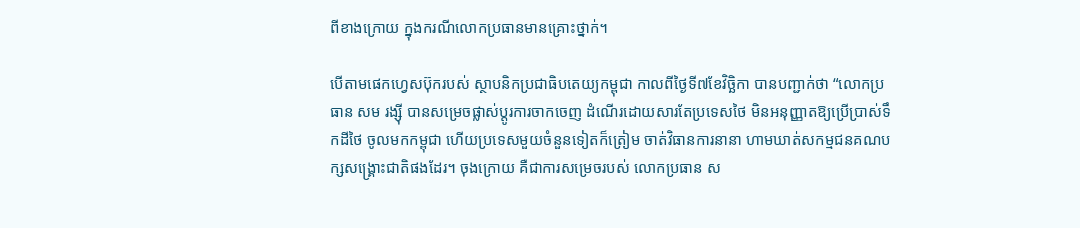ពីខាងក្រោយ ក្នុងករណីលោកប្រធានមានគ្រោះថ្នាក់។

បើតាមផេកហ្វេសប៊ុករបស់ ស្ថាបនិកប្រជាធិបតេយ្យកម្ពុជា កាលពីថ្ងៃទី៧ខែវិច្ឆិកា បានបញ្ជាក់ថា “លោកប្រធាន សម រង្ស៊ី បានសម្រេចផ្លាស់ប្តូរការចាកចេញ ដំណើរដោយសារតែប្រទេសថៃ មិនអនុញ្ញាតឱ្យប្រើប្រាស់ទឹកដីថៃ ចូលមកកម្ពុជា ហើយប្រទេសមួយចំនួនទៀតក៏ត្រៀម ចាត់វិធានការនានា ហាមឃាត់សកម្មជនគណបក្សសង្គ្រោះជាតិផងដែរ។ ចុងក្រោយ គឺជាការសម្រេចរបស់ លោកប្រធាន ស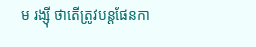ម រង្ស៊ី ថាតើត្រូវបន្តផែនកា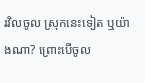រវិលចូល ស្រុកនេះទៀត ឬយ៉ាងណា? ព្រោះបើចូល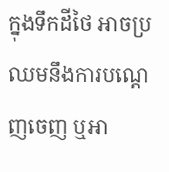ក្នុងទឹកដីថៃ អាចប្រឈមនឹងការបណ្តេញចេញ ឬអា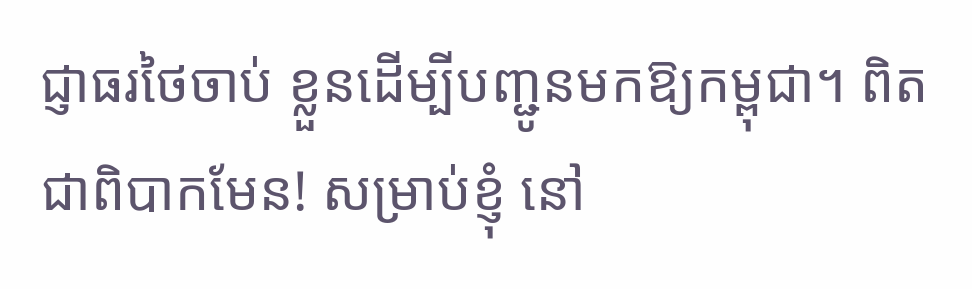ជ្ញាធរថៃចាប់ ខ្លួនដើម្បីបញ្ជូនមកឱ្យកម្ពុជា។ ពិតជាពិបាកមែន! សម្រាប់ខ្ញុំ នៅ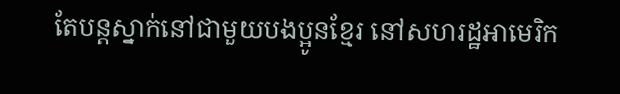តែបន្តស្នាក់នៅជាមួយបងប្អូនខ្មែរ នៅសហរដ្ឋអាមេរិក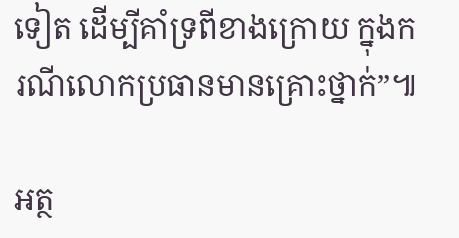ទៀត ដើម្បីគាំទ្រពីខាងក្រោយ ក្នុងករណីលោកប្រធានមានគ្រោះថ្នាក់”៕

អត្ថ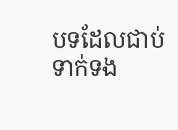បទដែលជាប់ទាក់ទង